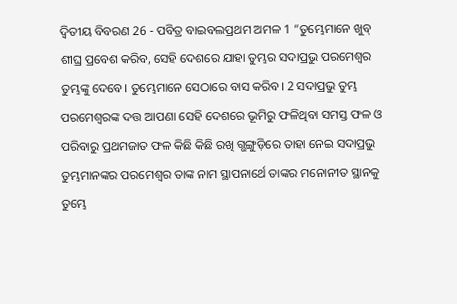ଦ୍ଵିତୀୟ ବିବରଣ 26 - ପବିତ୍ର ବାଇବଲପ୍ରଥମ ଅମଳ 1 “ତୁମ୍ଭେମାନେ ଖୁବ୍ ଶୀଘ୍ର ପ୍ରବେଶ କରିବ, ସେହି ଦେଶରେ ଯାହା ତୁମ୍ଭର ସଦାପ୍ରଭୁ ପରମେଶ୍ୱର ତୁମ୍ଭଙ୍କୁ ଦେବେ। ତୁମ୍ଭେମାନେ ସେଠାରେ ବାସ କରିବ। 2 ସଦାପ୍ରଭୁ ତୁମ୍ଭ ପରମେଶ୍ୱରଙ୍କ ଦତ୍ତ ଆପଣା ସେହି ଦେଶରେ ଭୂମିରୁ ଫଳିଥିବା ସମସ୍ତ ଫଳ ଓ ପରିବାରୁ ପ୍ରଥମଜାତ ଫଳ କିଛି କିଛି ରଖି ଗ୍ଭଙ୍ଗୁଡ଼ିରେ ତାହା ନେଇ ସଦାପ୍ରଭୁ ତୁମ୍ଭମାନଙ୍କର ପରମେଶ୍ୱର ତାଙ୍କ ନାମ ସ୍ଥାପନାର୍ଥେ ତାଙ୍କର ମନୋନୀତ ସ୍ଥାନକୁ ତୁମ୍ଭେ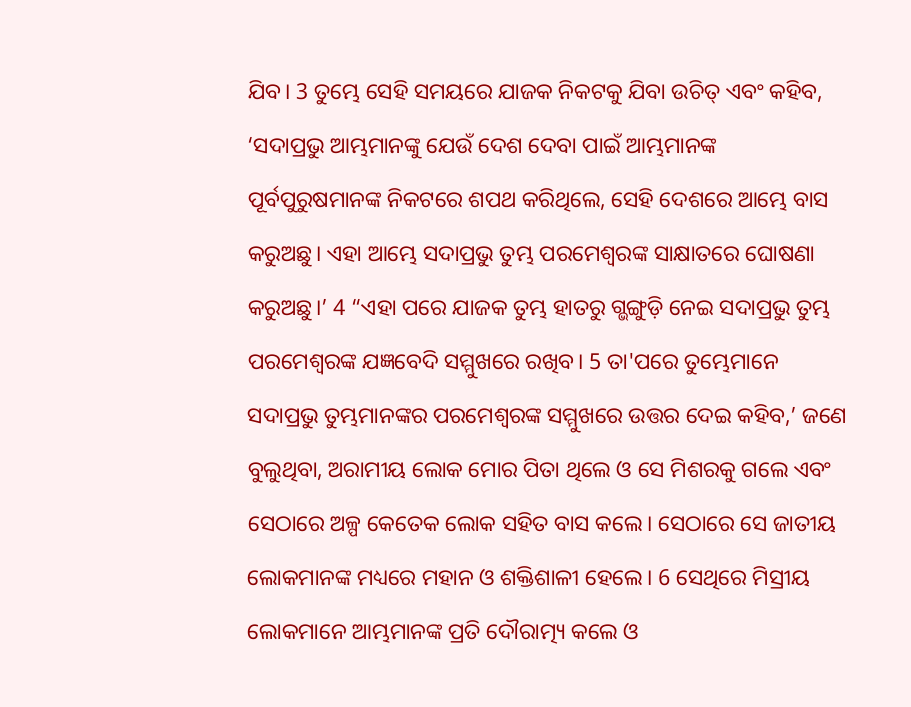ଯିବ। 3 ତୁମ୍ଭେ ସେହି ସମୟରେ ଯାଜକ ନିକଟକୁ ଯିବା ଉଚିତ୍ ଏବଂ କହିବ, ‘ସଦାପ୍ରଭୁ ଆମ୍ଭମାନଙ୍କୁ ଯେଉଁ ଦେଶ ଦେବା ପାଇଁ ଆମ୍ଭମାନଙ୍କ ପୂର୍ବପୁରୁଷମାନଙ୍କ ନିକଟରେ ଶପଥ କରିଥିଲେ, ସେହି ଦେଶରେ ଆମ୍ଭେ ବାସ କରୁଅଛୁ। ଏହା ଆମ୍ଭେ ସଦାପ୍ରଭୁ ତୁମ୍ଭ ପରମେଶ୍ୱରଙ୍କ ସାକ୍ଷାତରେ ଘୋଷଣା କରୁଅଛୁ।’ 4 “ଏହା ପରେ ଯାଜକ ତୁମ୍ଭ ହାତରୁ ଗ୍ଭଙ୍ଗୁଡ଼ି ନେଇ ସଦାପ୍ରଭୁ ତୁମ୍ଭ ପରମେଶ୍ୱରଙ୍କ ଯଜ୍ଞବେଦି ସମ୍ମୁଖରେ ରଖିବ। 5 ତା'ପରେ ତୁମ୍ଭେମାନେ ସଦାପ୍ରଭୁ ତୁମ୍ଭମାନଙ୍କର ପରମେଶ୍ୱରଙ୍କ ସମ୍ମୁଖରେ ଉତ୍ତର ଦେଇ କହିବ,’ ଜଣେ ବୁଲୁଥିବା, ଅରାମୀୟ ଲୋକ ମୋର ପିତା ଥିଲେ ଓ ସେ ମିଶରକୁ ଗଲେ ଏବଂ ସେଠାରେ ଅଳ୍ପ କେତେକ ଲୋକ ସହିତ ବାସ କଲେ। ସେଠାରେ ସେ ଜାତୀୟ ଲୋକମାନଙ୍କ ମଧ୍ୟରେ ମହାନ ଓ ଶକ୍ତିଶାଳୀ ହେଲେ। 6 ସେଥିରେ ମିସ୍ରୀୟ ଲୋକମାନେ ଆମ୍ଭମାନଙ୍କ ପ୍ରତି ଦୌରାତ୍ମ୍ୟ କଲେ ଓ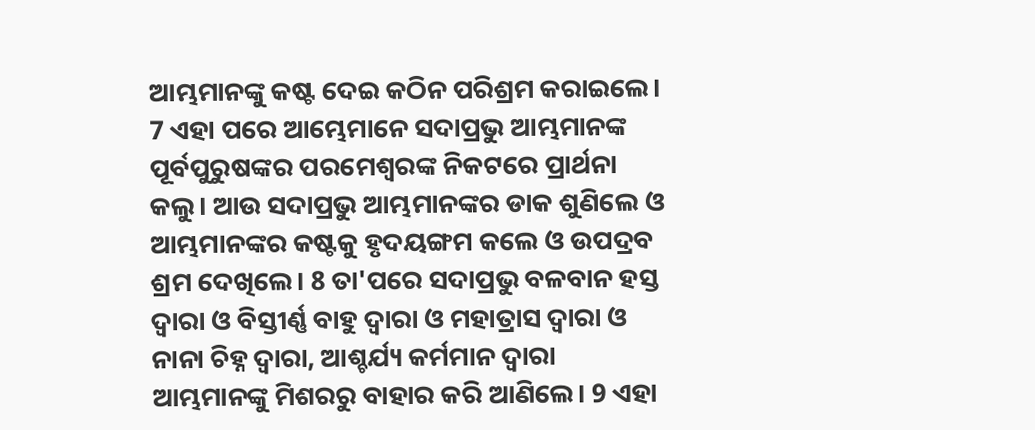ଆମ୍ଭମାନଙ୍କୁ କଷ୍ଟ ଦେଇ କଠିନ ପରିଶ୍ରମ କରାଇଲେ। 7 ଏହା ପରେ ଆମ୍ଭେମାନେ ସଦାପ୍ରଭୁ ଆମ୍ଭମାନଙ୍କ ପୂର୍ବପୁରୁଷଙ୍କର ପରମେଶ୍ୱରଙ୍କ ନିକଟରେ ପ୍ରାର୍ଥନା କଲୁ। ଆଉ ସଦାପ୍ରଭୁ ଆମ୍ଭମାନଙ୍କର ଡାକ ଶୁଣିଲେ ଓ ଆମ୍ଭମାନଙ୍କର କଷ୍ଟକୁ ହୃଦୟଙ୍ଗମ କଲେ ଓ ଉପଦ୍ରବ ଶ୍ରମ ଦେଖିଲେ। 8 ତା'ପରେ ସଦାପ୍ରଭୁ ବଳବାନ ହସ୍ତ ଦ୍ୱାରା ଓ ବିସ୍ତୀର୍ଣ୍ଣ ବାହୁ ଦ୍ୱାରା ଓ ମହାତ୍ରାସ ଦ୍ୱାରା ଓ ନାନା ଚିହ୍ନ ଦ୍ୱାରା, ଆଶ୍ଚର୍ଯ୍ୟ କର୍ମମାନ ଦ୍ୱାରା ଆମ୍ଭମାନଙ୍କୁ ମିଶରରୁ ବାହାର କରି ଆଣିଲେ। 9 ଏହା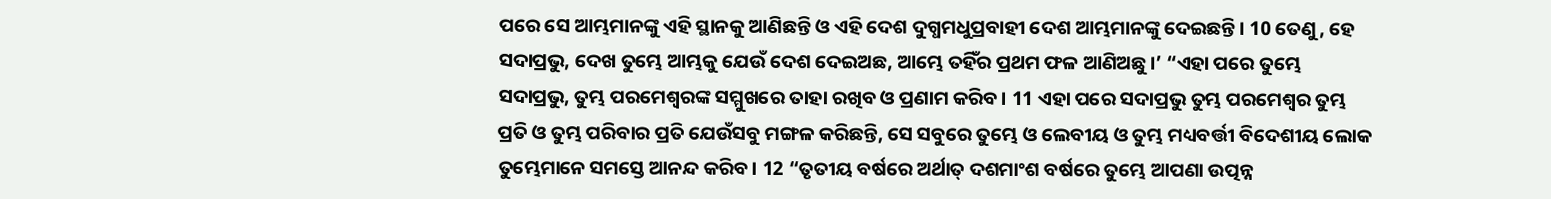ପରେ ସେ ଆମ୍ଭମାନଙ୍କୁ ଏହି ସ୍ଥାନକୁ ଆଣିଛନ୍ତି ଓ ଏହି ଦେଶ ଦୁଗ୍ଧମଧୁପ୍ରବାହୀ ଦେଶ ଆମ୍ଭମାନଙ୍କୁ ଦେଇଛନ୍ତି। 10 ତେଣୁ, ହେ ସଦାପ୍ରଭୁ, ଦେଖ ତୁମ୍ଭେ ଆମ୍ଭକୁ ଯେଉଁ ଦେଶ ଦେଇଅଛ, ଆମ୍ଭେ ତହିଁର ପ୍ରଥମ ଫଳ ଆଣିଅଛୁ।’ “ଏହା ପରେ ତୁମ୍ଭେ ସଦାପ୍ରଭୁ, ତୁମ୍ଭ ପରମେଶ୍ୱରଙ୍କ ସମ୍ମୁଖରେ ତାହା ରଖିବ ଓ ପ୍ରଣାମ କରିବ। 11 ଏହା ପରେ ସଦାପ୍ରଭୁ ତୁମ୍ଭ ପରମେଶ୍ୱର ତୁମ୍ଭ ପ୍ରତି ଓ ତୁମ୍ଭ ପରିବାର ପ୍ରତି ଯେଉଁସବୁ ମଙ୍ଗଳ କରିଛନ୍ତି, ସେ ସବୁରେ ତୁମ୍ଭେ ଓ ଲେବୀୟ ଓ ତୁମ୍ଭ ମଧ୍ୟବର୍ତ୍ତୀ ବିଦେଶୀୟ ଲୋକ ତୁମ୍ଭେମାନେ ସମସ୍ତେ ଆନନ୍ଦ କରିବ। 12 “ତୃତୀୟ ବର୍ଷରେ ଅର୍ଥାତ୍ ଦଶମାଂଶ ବର୍ଷରେ ତୁମ୍ଭେ ଆପଣା ଉତ୍ପନ୍ନ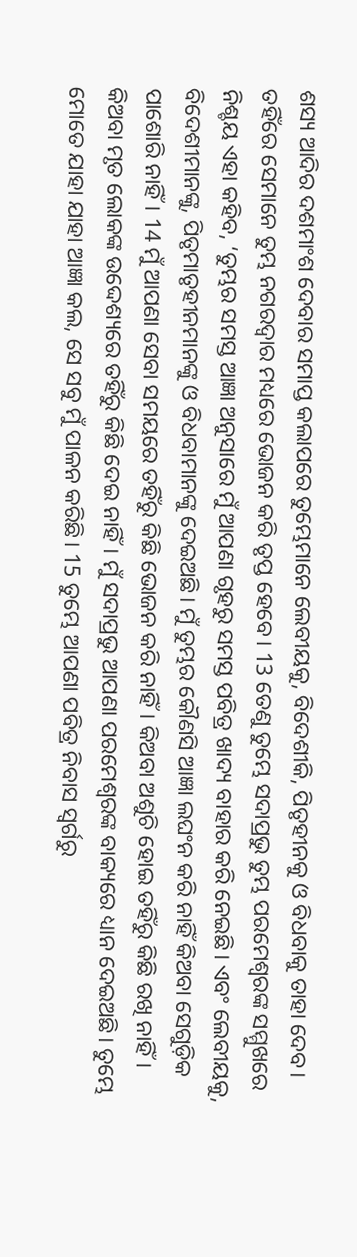ଶସ୍ୟ ଆଦିର ଦଶମାଂଶ ଦେବାର ସମାପ୍ତ କଲାପରେ ତୁମ୍ଭେମାନେ ଲେବୀୟକୁ, ବିଦେଶୀକି, ପିତୃହୀନକୁ ଓ ବିଧବାକୁ ତାହା ଦେବ। ତହିଁରେ ସେମାନେ ତୁମ୍ଭ ନଗରଦ୍ୱାର ମଧ୍ୟରେ ଭୋଜନ କରି ତୃପ୍ତ ହେବେ। 13 ତେଣୁ ତୁମ୍ଭେ ସଦାପ୍ରଭୁ ତୁମ୍ଭ ପରମେଶ୍ୱରଙ୍କ ସମ୍ମୁଖରେ ନିଶ୍ଚୟ ଏହା କହିବ, ‘ତୁମ୍ଭର ସମସ୍ତ ଆଜ୍ଞା ଅନୁସାରେ ମୁଁ ଆପଣା ଗୃହରୁ ସମସ୍ତ ପବିତ୍ର ଖାଦ୍ୟ ବାହାର କରି ନେଇଛି। ଏବଂ ଲେବୀୟକୁ, ବିଦେଶୀମାନଙ୍କୁ, ପିତୃମାତୃହୀନମାନଙ୍କୁ ଓ ବିଧବାମାନଙ୍କୁ ଦେଇଅଛି। ମୁଁ ତୁମ୍ଭର କୌଣସି ଆଜ୍ଞା ଲଘଂନ କରି ନାହିଁ କିଅବା ସେଗୁଡ଼ିକ ପାଶୋରି ନାହିଁ। 14 ମୁଁ ଆପଣା ସେବା ସମୟରେ ତହିଁରୁ କିଛି ଭୋଜନ କରି ନାହିଁ। କିଅବା ଅଶୁଚି ହୋଇ ତହିଁରୁ କିଛି ରଖି ନାହିଁ। କିଅବା ମୃତ ଲୋକଙ୍କ ଉଦ୍ଦେଶ୍ୟରେ ତହିଁରୁ କିଛି ଦେଇ ନାହିଁ। ମୁଁ ସଦାପ୍ରଭୁ ଆପଣା ପରମେଶ୍ୱରଙ୍କ ବାକ୍ୟରେ ଧ୍ୟାନ ଦେଇଅଛି। ତୁମ୍ଭେ ମୋତେ ଯାହା ଯାହା ଆଜ୍ଞା କଲ, ସେ ସବୁ ମୁଁ ପାଳନ କରିଛି। 15 ତୁମ୍ଭେ ଆପଣା ପବିତ୍ର ନିବାସ ସ୍ୱର୍ଗରୁ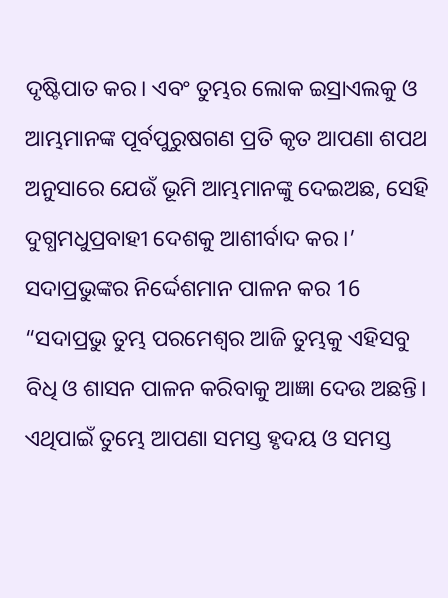ଦୃଷ୍ଟିପାତ କର। ଏବଂ ତୁମ୍ଭର ଲୋକ ଇସ୍ରାଏଲକୁ ଓ ଆମ୍ଭମାନଙ୍କ ପୂର୍ବପୁରୁଷଗଣ ପ୍ରତି କୃତ ଆପଣା ଶପଥ ଅନୁସାରେ ଯେଉଁ ଭୂମି ଆମ୍ଭମାନଙ୍କୁ ଦେଇଅଛ, ସେହି ଦୁଗ୍ଧମଧୁପ୍ରବାହୀ ଦେଶକୁ ଆଶୀର୍ବାଦ କର।’ ସଦାପ୍ରଭୁଙ୍କର ନିର୍ଦ୍ଦେଶମାନ ପାଳନ କର 16 “ସଦାପ୍ରଭୁ ତୁମ୍ଭ ପରମେଶ୍ୱର ଆଜି ତୁମ୍ଭକୁ ଏହିସବୁ ବିଧି ଓ ଶାସନ ପାଳନ କରିବାକୁ ଆଜ୍ଞା ଦେଉ ଅଛନ୍ତି। ଏଥିପାଇଁ ତୁମ୍ଭେ ଆପଣା ସମସ୍ତ ହୃଦୟ ଓ ସମସ୍ତ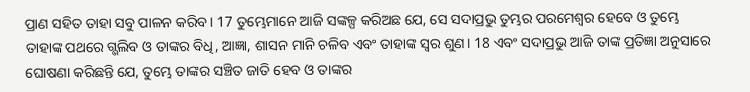ପ୍ରାଣ ସହିତ ତାହା ସବୁ ପାଳନ କରିବ। 17 ତୁମ୍ଭେମାନେ ଆଜି ସଙ୍କଳ୍ପ କରିଅଛ ଯେ, ସେ ସଦାପ୍ରଭୁ ତୁମ୍ଭର ପରମେଶ୍ୱର ହେବେ ଓ ତୁମ୍ଭେ ତାହାଙ୍କ ପଥରେ ଗ୍ଭଲିବ ଓ ତାଙ୍କର ବିଧି, ଆଜ୍ଞା, ଶାସନ ମାନି ଚଳିବ ଏବଂ ତାହାଙ୍କ ସ୍ୱର ଶୁଣ। 18 ଏବଂ ସଦାପ୍ରଭୁ ଆଜି ତାଙ୍କ ପ୍ରତିଜ୍ଞା ଅନୁସାରେ ଘୋଷଣା କରିଛନ୍ତି ଯେ, ତୁମ୍ଭେ ତାଙ୍କର ସଞ୍ଚିତ ଜାତି ହେବ ଓ ତାଙ୍କର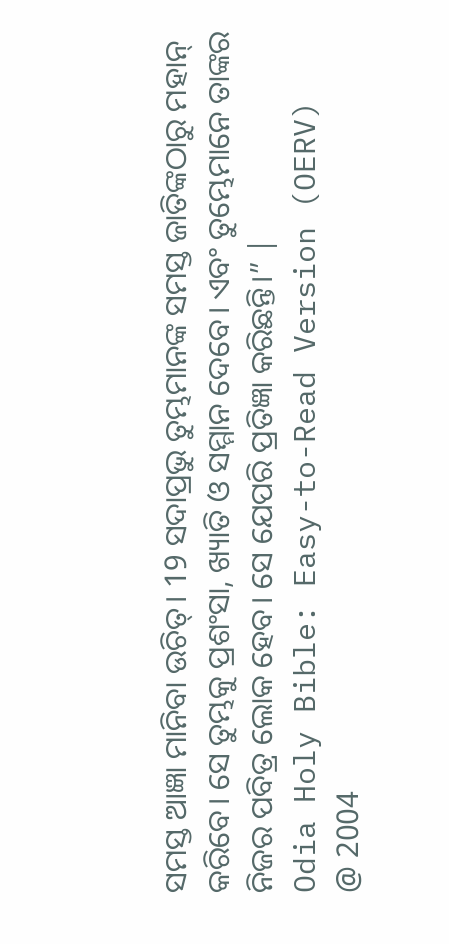ସମସ୍ତ ଆଜ୍ଞା ମାନିବା ଉଚିତ୍। 19 ସଦାପ୍ରଭୁ ତୁମ୍ଭମାନଙ୍କ ସମସ୍ତ ଜାତିଙ୍କଠାରୁ ମହାନ୍ କରିବେ। ସେ ତୁମ୍ଭକୁ ପ୍ରଶଂସା, ଖ୍ୟାତି ଓ ସମ୍ମାନ ଦେବେ। ଏବଂ ତୁମ୍ଭେମାନେ ତାଙ୍କର ନିଜର ପବିତ୍ର ଲୋକ ହେବ। ସେ ଯେପରି ପ୍ରତିଜ୍ଞା କରିଛନ୍ତି।” |
Odia Holy Bible: Easy-to-Read Version (OERV)
@ 2004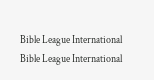Bible League International
Bible League International